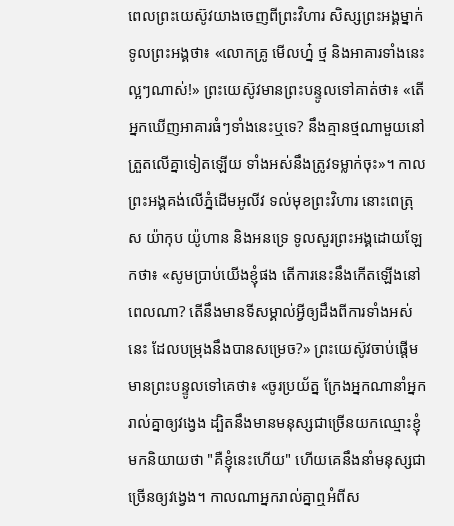ពេលព្រះយេស៊ូវយាងចេញពីព្រះវិហារ សិស្សព្រះអង្គម្នាក់ទូលព្រះអង្គថា៖ «លោកគ្រូ មើលហ្ន៎ ថ្ម និងអាគារទាំងនេះល្អៗណាស់!» ព្រះយេស៊ូវមានព្រះបន្ទូលទៅគាត់ថា៖ «តើអ្នកឃើញអាគារធំៗទាំងនេះឬទេ? នឹងគ្មានថ្មណាមួយនៅត្រួតលើគ្នាទៀតឡើយ ទាំងអស់នឹងត្រូវទម្លាក់ចុះ»។ កាលព្រះអង្គគង់លើភ្នំដើមអូលីវ ទល់មុខព្រះវិហារ នោះពេត្រុស យ៉ាកុប យ៉ូហាន និងអនទ្រេ ទូលសួរព្រះអង្គដោយឡែកថា៖ «សូមប្រាប់យើងខ្ញុំផង តើការនេះនឹងកើតឡើងនៅពេលណា? តើនឹងមានទីសម្គាល់អ្វីឲ្យដឹងពីការទាំងអស់នេះ ដែលបម្រុងនឹងបានសម្រេច?» ព្រះយេស៊ូវចាប់ផ្ដើមមានព្រះបន្ទូលទៅគេថា៖ «ចូរប្រយ័ត្ន ក្រែងអ្នកណានាំអ្នករាល់គ្នាឲ្យវង្វេង ដ្បិតនឹងមានមនុស្សជាច្រើនយកឈ្មោះខ្ញុំមកនិយាយថា "គឺខ្ញុំនេះហើយ" ហើយគេនឹងនាំមនុស្សជាច្រើនឲ្យវង្វេង។ កាលណាអ្នករាល់គ្នាឮអំពីស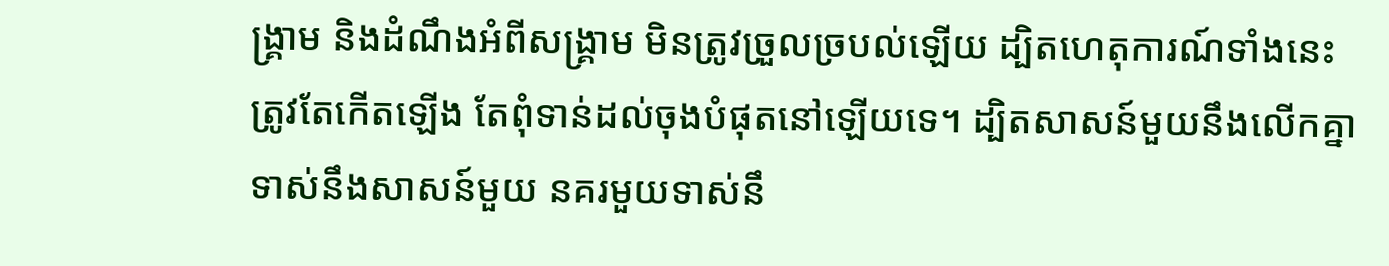ង្គ្រាម និងដំណឹងអំពីសង្គ្រាម មិនត្រូវច្រួលច្របល់ឡើយ ដ្បិតហេតុការណ៍ទាំងនេះត្រូវតែកើតឡើង តែពុំទាន់ដល់ចុងបំផុតនៅឡើយទេ។ ដ្បិតសាសន៍មួយនឹងលើកគ្នាទាស់នឹងសាសន៍មួយ នគរមួយទាស់នឹ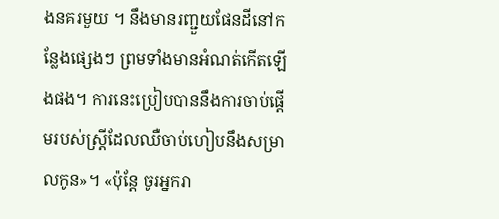ងនគរមួយ ។ នឹងមានរញ្ជួយផែនដីនៅកន្លែងផ្សេងៗ ព្រមទាំងមានអំណត់កើតឡើងផង។ ការនេះប្រៀបបាននឹងការចាប់ផ្ដើមរបស់ស្ត្រីដែលឈឺចាប់ហៀបនឹងសម្រាលកូន»។ «ប៉ុន្តែ ចូរអ្នករា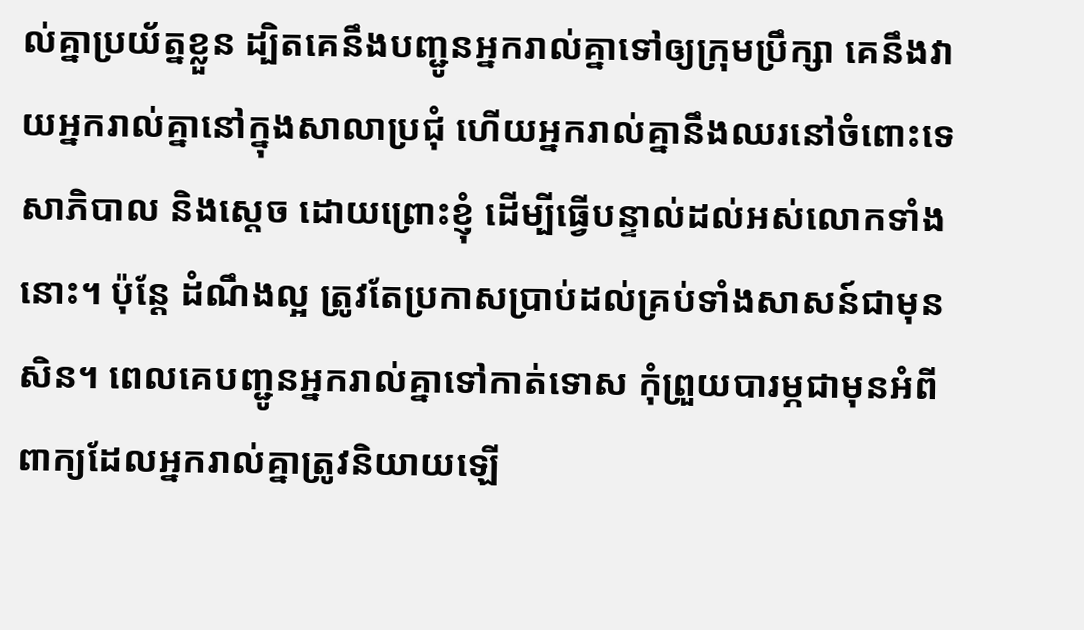ល់គ្នាប្រយ័ត្នខ្លួន ដ្បិតគេនឹងបញ្ជូនអ្នករាល់គ្នាទៅឲ្យក្រុមប្រឹក្សា គេនឹងវាយអ្នករាល់គ្នានៅក្នុងសាលាប្រជុំ ហើយអ្នករាល់គ្នានឹងឈរនៅចំពោះទេសាភិបាល និងស្តេច ដោយព្រោះខ្ញុំ ដើម្បីធ្វើបន្ទាល់ដល់អស់លោកទាំងនោះ។ ប៉ុន្តែ ដំណឹងល្អ ត្រូវតែប្រកាសប្រាប់ដល់គ្រប់ទាំងសាសន៍ជាមុនសិន។ ពេលគេបញ្ជូនអ្នករាល់គ្នាទៅកាត់ទោស កុំព្រួយបារម្ភជាមុនអំពីពាក្យដែលអ្នករាល់គ្នាត្រូវនិយាយឡើ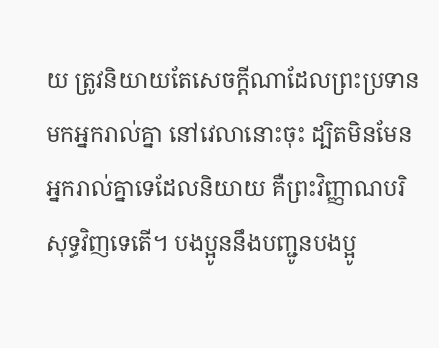យ ត្រូវនិយាយតែសេចក្តីណាដែលព្រះប្រទានមកអ្នករាល់គ្នា នៅវេលានោះចុះ ដ្បិតមិនមែនអ្នករាល់គ្នាទេដែលនិយាយ គឺព្រះវិញ្ញាណបរិសុទ្ធវិញទេតើ។ បងប្អូននឹងបញ្ជូនបងប្អូ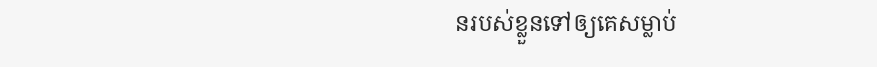នរបស់ខ្លួនទៅឲ្យគេសម្លាប់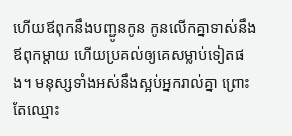ហើយឪពុកនឹងបញ្ជូនកូន កូនលើកគ្នាទាស់នឹងឪពុកម្តាយ ហើយប្រគល់ឲ្យគេសម្លាប់ទៀតផង។ មនុស្សទាំងអស់នឹងស្អប់អ្នករាល់គ្នា ព្រោះតែឈ្មោះ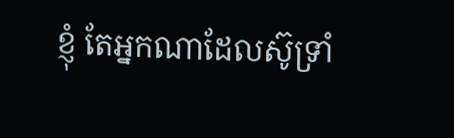ខ្ញុំ តែអ្នកណាដែលស៊ូទ្រាំ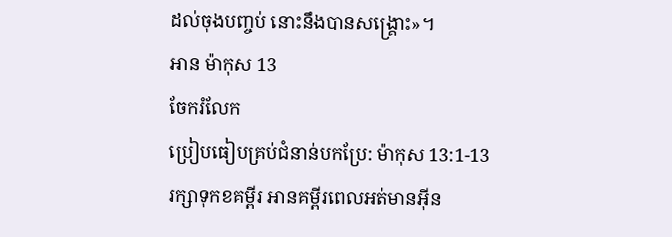ដល់ចុងបញ្ចប់ នោះនឹងបានសង្គ្រោះ»។
អាន ម៉ាកុស 13
ចែករំលែក
ប្រៀបធៀបគ្រប់ជំនាន់បកប្រែ: ម៉ាកុស 13:1-13
រក្សាទុកខគម្ពីរ អានគម្ពីរពេលអត់មានអ៊ីន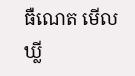ធឺណេត មើលឃ្លី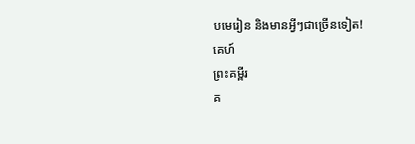បមេរៀន និងមានអ្វីៗជាច្រើនទៀត!
គេហ៍
ព្រះគម្ពីរ
គ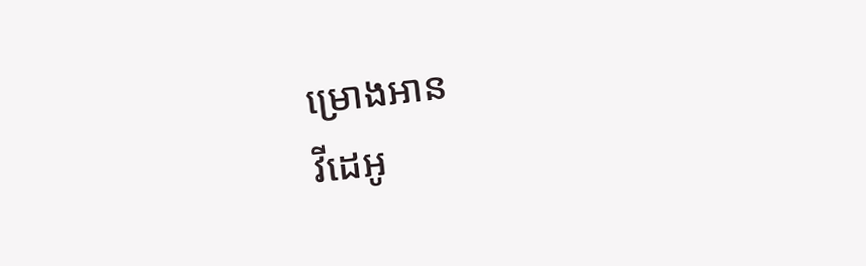ម្រោងអាន
វីដេអូ